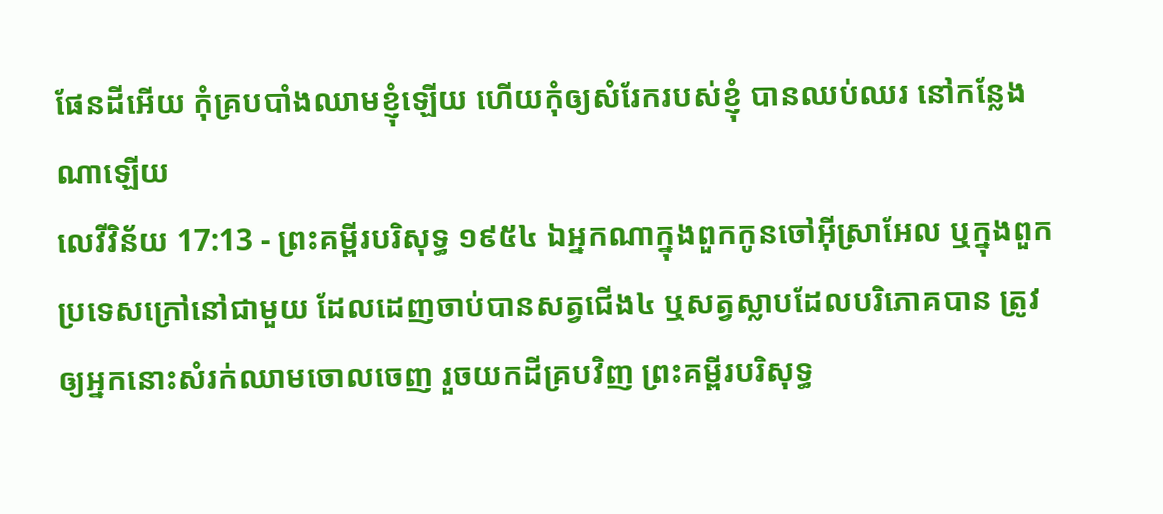ផែនដីអើយ កុំគ្របបាំងឈាមខ្ញុំឡើយ ហើយកុំឲ្យសំរែករបស់ខ្ញុំ បានឈប់ឈរ នៅកន្លែងណាឡើយ
លេវីវិន័យ 17:13 - ព្រះគម្ពីរបរិសុទ្ធ ១៩៥៤ ឯអ្នកណាក្នុងពួកកូនចៅអ៊ីស្រាអែល ឬក្នុងពួកប្រទេសក្រៅនៅជាមួយ ដែលដេញចាប់បានសត្វជើង៤ ឬសត្វស្លាបដែលបរិភោគបាន ត្រូវឲ្យអ្នកនោះសំរក់ឈាមចោលចេញ រួចយកដីគ្របវិញ ព្រះគម្ពីរបរិសុទ្ធ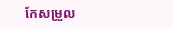កែសម្រួល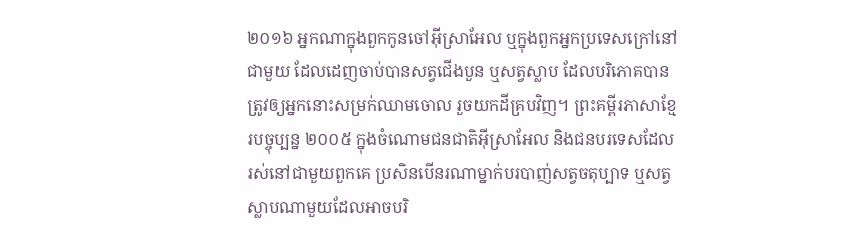២០១៦ អ្នកណាក្នុងពួកកូនចៅអ៊ីស្រាអែល ឬក្នុងពួកអ្នកប្រទេសក្រៅនៅជាមួយ ដែលដេញចាប់បានសត្វជើងបួន ឬសត្វស្លាប ដែលបរិភោគបាន ត្រូវឲ្យអ្នកនោះសម្រក់ឈាមចោល រួចយកដីគ្របវិញ។ ព្រះគម្ពីរភាសាខ្មែរបច្ចុប្បន្ន ២០០៥ ក្នុងចំណោមជនជាតិអ៊ីស្រាអែល និងជនបរទេសដែលរស់នៅជាមួយពួកគេ ប្រសិនបើនរណាម្នាក់បរបាញ់សត្វចតុប្បាទ ឬសត្វស្លាបណាមួយដែលអាចបរិ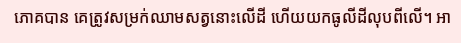ភោគបាន គេត្រូវសម្រក់ឈាមសត្វនោះលើដី ហើយយកធូលីដីលុបពីលើ។ អា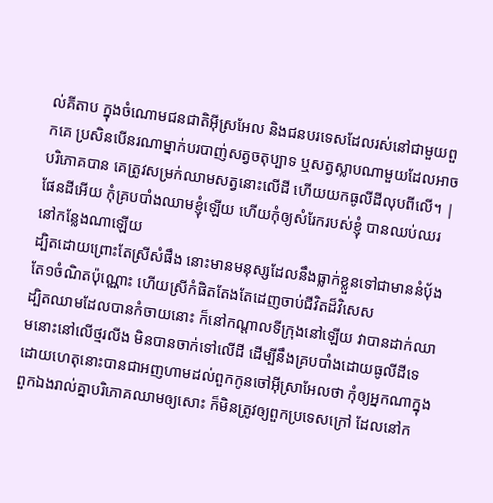ល់គីតាប ក្នុងចំណោមជនជាតិអ៊ីស្រអែល និងជនបរទេសដែលរស់នៅជាមួយពួកគេ ប្រសិនបើនរណាម្នាក់បរបាញ់សត្វចតុប្បាទ ឬសត្វស្លាបណាមួយដែលអាចបរិភោគបាន គេត្រូវសម្រក់ឈាមសត្វនោះលើដី ហើយយកធូលីដីលុបពីលើ។ |
ផែនដីអើយ កុំគ្របបាំងឈាមខ្ញុំឡើយ ហើយកុំឲ្យសំរែករបស់ខ្ញុំ បានឈប់ឈរ នៅកន្លែងណាឡើយ
ដ្បិតដោយព្រោះតែស្រីសំផឹង នោះមានមនុស្សដែលនឹងធ្លាក់ខ្លួនទៅជាមាននំបុ័ងតែ១ចំណិតប៉ុណ្ណោះ ហើយស្រីកំផិតតែងតែដេញចាប់ជីវិតដ៏វិសេស
ដ្បិតឈាមដែលបានកំចាយនោះ ក៏នៅកណ្តាលទីក្រុងនៅឡើយ វាបានដាក់ឈាមនោះនៅលើថ្មរលីង មិនបានចាក់ទៅលើដី ដើម្បីនឹងគ្របបាំងដោយធូលីដីទេ
ដោយហេតុនោះបានជាអញហាមដល់ពួកកូនចៅអ៊ីស្រាអែលថា កុំឲ្យអ្នកណាក្នុងពួកឯងរាល់គ្នាបរិភោគឈាមឲ្យសោះ ក៏មិនត្រូវឲ្យពួកប្រទេសក្រៅ ដែលនៅក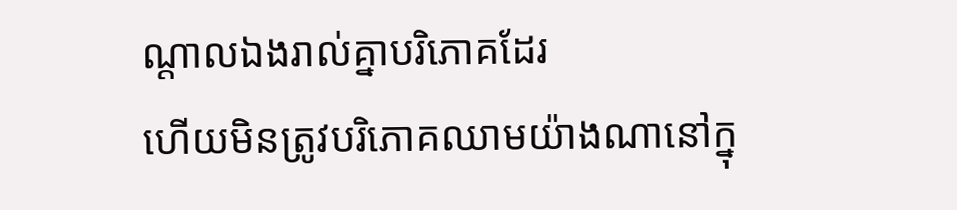ណ្តាលឯងរាល់គ្នាបរិភោគដែរ
ហើយមិនត្រូវបរិភោគឈាមយ៉ាងណានៅក្នុ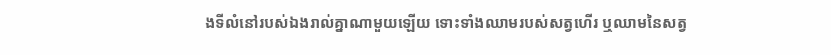ងទីលំនៅរបស់ឯងរាល់គ្នាណាមួយឡើយ ទោះទាំងឈាមរបស់សត្វហើរ ឬឈាមនៃសត្វ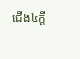ជើង៤ក្តី